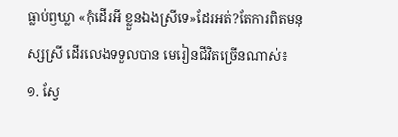ធ្លាប់ឭឃ្លា «កុំដើរអី ខ្លួនឯងស្រីទេ»ដែរអត់?តែការពិតមនុស្សស្រី ដើរលេងទទួលបាន មេរៀនជីវិតច្រើនណាស់៖
១. ស្វែ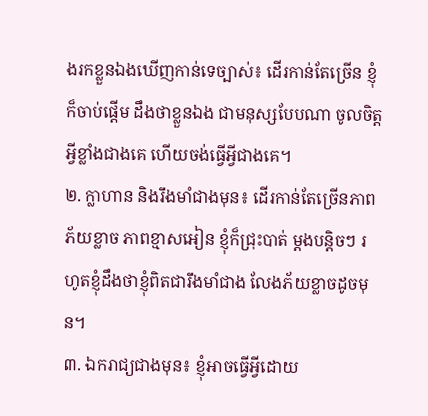ងរកខ្លួនឯងឃើញកាន់ទេច្បាស់៖ ដើរកាន់តែច្រើន ខ្ញុំក៏ចាប់ផ្ដើម ដឹងថាខ្លួនឯង ជាមនុស្សបែបណា ចូលចិត្តអ្វីខ្លាំងជាងគេ ហើយចង់ធ្វើអ្វីជាងគេ។
២. ក្លាហាន និងរឹងមាំជាងមុន៖ ដើរកាន់តែច្រើនភាពភ័យខ្លាច ភាពខ្មាសអៀន ខ្ញុំក៏ជ្រុះបាត់ ម្ដងបន្តិចៗ រហូតខ្ញុំដឹងថាខ្ញុំពិតជារឹងមាំជាង លែងភ័យខ្លាចដូចមុន។
៣. ឯករាជ្យជាងមុន៖ ខ្ញុំអាចធ្វើអ្វីដោយ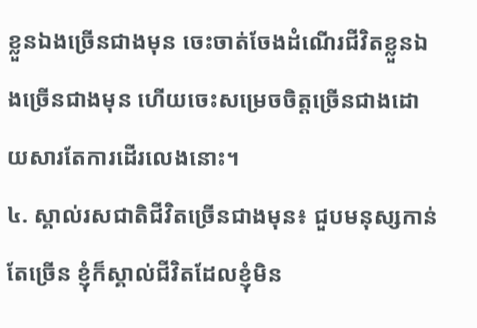ខ្លួនឯងច្រើនជាងមុន ចេះចាត់ចែងដំណើរជីវិតខ្លួនឯងច្រើនជាងមុន ហើយចេះសម្រេចចិត្តច្រើនជាងដោយសារតែការដើរលេងនោះ។
៤. ស្គាល់រសជាតិជីវិតច្រើនជាងមុន៖ ជួបមនុស្សកាន់តែច្រើន ខ្ញុំក៏ស្គាល់ជីវិតដែលខ្ញុំមិន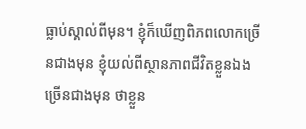ធ្លាប់ស្គាល់ពីមុន។ ខ្ញុំក៏ឃើញពិភពលោកច្រើនជាងមុន ខ្ញុំយល់ពីស្ថានភាពជីវិតខ្លួនឯងច្រើនជាងមុន ថាខ្លួន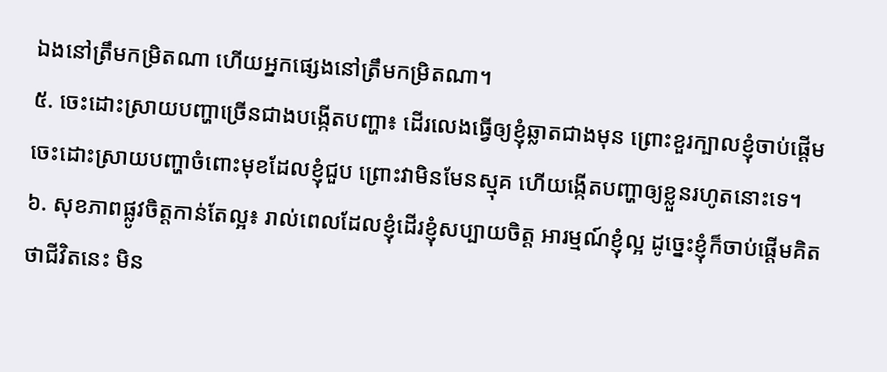ឯងនៅត្រឹមកម្រិតណា ហើយអ្នកផ្សេងនៅត្រឹមកម្រិតណា។
៥. ចេះដោះស្រាយបញ្ហាច្រើនជាងបង្កើតបញ្ហា៖ ដើរលេងធ្វើឲ្យខ្ញុំឆ្លាតជាងមុន ព្រោះខួរក្បាលខ្ញុំចាប់ផ្ដើមចេះដោះស្រាយបញ្ហាចំពោះមុខដែលខ្ញុំជួប ព្រោះវាមិនមែនស្មុគ ហើយង្កើតបញ្ហាឲ្យខ្លួនរហូតនោះទេ។
៦. សុខភាពផ្លូវចិត្តកាន់តែល្អ៖ រាល់ពេលដែលខ្ញុំដើរខ្ញុំសប្បាយចិត្ត អារម្មណ៍ខ្ញុំល្អ ដូច្នេះខ្ញុំក៏ចាប់ផ្ដើមគិតថាជីវិតនេះ មិន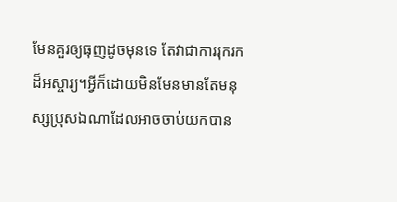មែនគួរឲ្យធុញដូចមុនទេ តែវាជាការរុករកដ៏អស្ចារ្យ។អ្វីក៏ដោយមិនមែនមានតែមនុស្សប្រុសឯណាដែលអាចចាប់យកបាន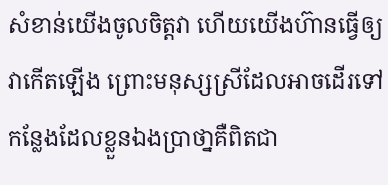សំខាន់យើងចូលចិត្តវា ហើយយើងហ៊ានធ្វើឲ្យវាកើតឡើង ព្រោះមនុស្សស្រីដែលអាចដើរទៅកន្លែងដែលខ្លួនឯងប្រាថា្នគឺពិតជា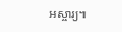អស្ចារ្យ៕